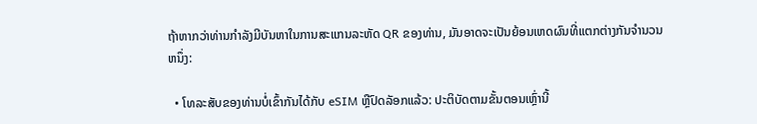ຖ້າຫາກວ່າທ່ານກໍາລັງມີບັນຫາໃນການສະແກນລະຫັດ QR ຂອງທ່ານ, ມັນອາດຈະເປັນຍ້ອນເຫດຜົນທີ່ແຕກຕ່າງກັນຈໍານວນຫນຶ່ງ:

  • ໂທລະສັບຂອງທ່ານບໍ່ເຂົ້າກັນໄດ້ກັບ eSIM ຫຼືປົດລັອກແລ້ວ: ປະຕິບັດຕາມຂັ້ນຕອນເຫຼົ່ານີ້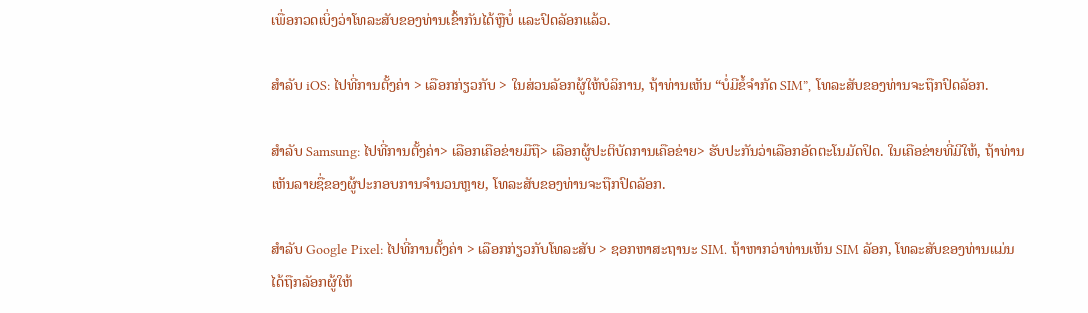ເພື່ອກວດເບິ່ງວ່າໂທລະສັບຂອງທ່ານເຂົ້າກັນໄດ້ຫຼືບໍ່ ແລະປົດລັອກແລ້ວ.

ສຳລັບ iOS: ໄປທີ່ການຕັ້ງຄ່າ > ເລືອກກ່ຽວກັບ > ໃນສ່ວນລັອກຜູ້ໃຫ້ບໍລິການ, ຖ້າທ່ານເຫັນ “ບໍ່ມີຂໍ້ຈຳກັດ SIM”, ໂທລະສັບຂອງທ່ານຈະຖືກປົດລັອກ.

ສໍາລັບ Samsung: ໄປທີ່ການຕັ້ງຄ່າ> ເລືອກເຄືອຂ່າຍມືຖື> ເລືອກຜູ້ປະຕິບັດການເຄືອຂ່າຍ> ຮັບປະກັນວ່າເລືອກອັດຕະໂນມັດປິດ. ໃນເຄືອຂ່າຍທີ່ມີໃຫ້, ຖ້າທ່ານເຫັນລາຍຊື່ຂອງຜູ້ປະກອບການຈໍານວນຫຼາຍ, ໂທລະສັບຂອງທ່ານຈະຖືກປົດລັອກ.

ສຳລັບ Google Pixel: ໄປທີ່ການຕັ້ງຄ່າ > ເລືອກກ່ຽວກັບໂທລະສັບ > ຊອກຫາສະຖານະ SIM. ຖ້າຫາກວ່າທ່ານເຫັນ SIM ລັອກ, ໂທລະສັບຂອງທ່ານແມ່ນໄດ້ຖືກລັອກຜູ້ໃຫ້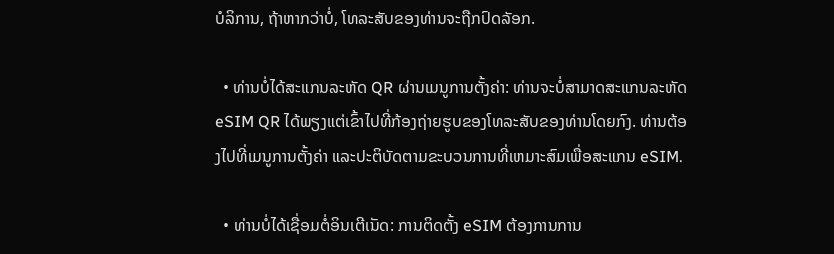ບໍລິການ, ຖ້າຫາກວ່າບໍ່, ໂທລະສັບຂອງທ່ານຈະຖືກປົດລັອກ.

  • ທ່ານບໍ່ໄດ້ສະແກນລະຫັດ QR ຜ່ານເມນູການຕັ້ງຄ່າ: ທ່ານຈະບໍ່ສາມາດສະແກນລະຫັດ eSIM QR ໄດ້ພຽງແຕ່ເຂົ້າໄປທີ່ກ້ອງຖ່າຍຮູບຂອງໂທລະສັບຂອງທ່ານໂດຍກົງ. ທ່ານຕ້ອງໄປທີ່ເມນູການຕັ້ງຄ່າ ແລະປະຕິບັດຕາມຂະບວນການທີ່ເຫມາະສົມເພື່ອສະແກນ eSIM.

  • ທ່ານບໍ່ໄດ້ເຊື່ອມຕໍ່ອິນເຕີເນັດ: ການຕິດຕັ້ງ eSIM ຕ້ອງການການ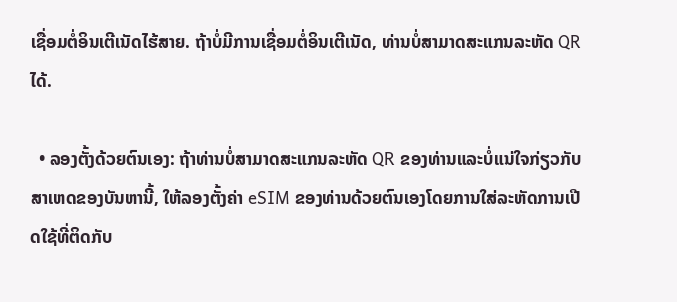ເຊື່ອມຕໍ່ອິນເຕີເນັດໄຮ້ສາຍ. ຖ້າບໍ່ມີການເຊື່ອມຕໍ່ອິນເຕີເນັດ, ທ່ານບໍ່ສາມາດສະແກນລະຫັດ QR ໄດ້.

  • ລອງຕັ້ງດ້ວຍຕົນເອງ: ຖ້າທ່ານບໍ່ສາມາດສະແກນລະຫັດ QR ຂອງທ່ານແລະບໍ່ແນ່ໃຈກ່ຽວກັບສາເຫດຂອງບັນຫານີ້, ໃຫ້ລອງຕັ້ງຄ່າ eSIM ຂອງທ່ານດ້ວຍຕົນເອງໂດຍການໃສ່ລະຫັດການເປີດໃຊ້ທີ່ຕິດກັບ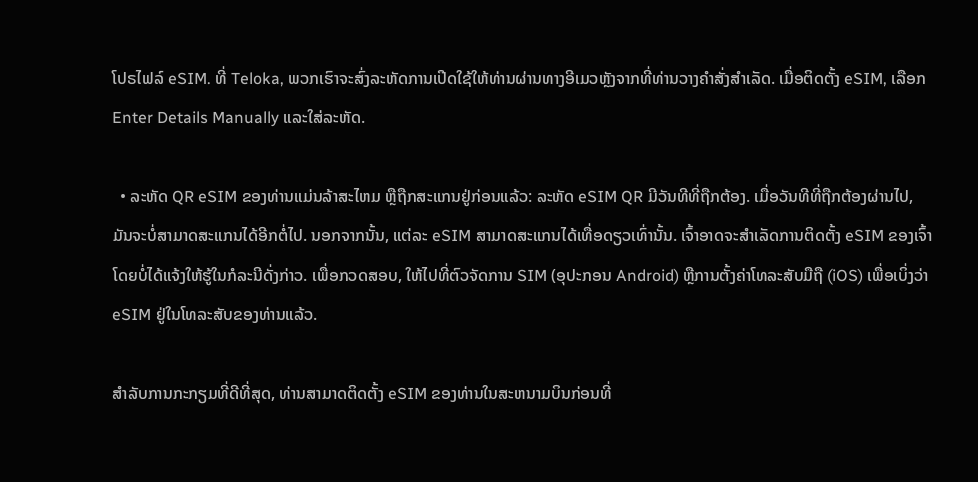ໂປຣໄຟລ໌ eSIM. ທີ່ Teloka, ພວກເຮົາຈະສົ່ງລະຫັດການເປີດໃຊ້ໃຫ້ທ່ານຜ່ານທາງອີເມວຫຼັງຈາກທີ່ທ່ານວາງຄໍາສັ່ງສໍາເລັດ. ເມື່ອຕິດຕັ້ງ eSIM, ເລືອກ Enter Details Manually ແລະໃສ່ລະຫັດ.

  • ລະຫັດ QR eSIM ຂອງທ່ານແມ່ນລ້າສະໄຫມ ຫຼືຖືກສະແກນຢູ່ກ່ອນແລ້ວ: ລະຫັດ eSIM QR ມີວັນທີທີ່ຖືກຕ້ອງ. ເມື່ອວັນທີທີ່ຖືກຕ້ອງຜ່ານໄປ, ມັນຈະບໍ່ສາມາດສະແກນໄດ້ອີກຕໍ່ໄປ. ນອກຈາກນັ້ນ, ແຕ່ລະ eSIM ສາມາດສະແກນໄດ້ເທື່ອດຽວເທົ່ານັ້ນ. ເຈົ້າອາດຈະສຳເລັດການຕິດຕັ້ງ eSIM ຂອງເຈົ້າໂດຍບໍ່ໄດ້ແຈ້ງໃຫ້ຮູ້ໃນກໍລະນີດັ່ງກ່າວ. ເພື່ອກວດສອບ, ໃຫ້ໄປທີ່ຕົວຈັດການ SIM (ອຸປະກອນ Android) ຫຼືການຕັ້ງຄ່າໂທລະສັບມືຖື (iOS) ເພື່ອເບິ່ງວ່າ eSIM ຢູ່ໃນໂທລະສັບຂອງທ່ານແລ້ວ.

ສໍາລັບການກະກຽມທີ່ດີທີ່ສຸດ, ທ່ານສາມາດຕິດຕັ້ງ eSIM ຂອງທ່ານໃນສະຫນາມບິນກ່ອນທີ່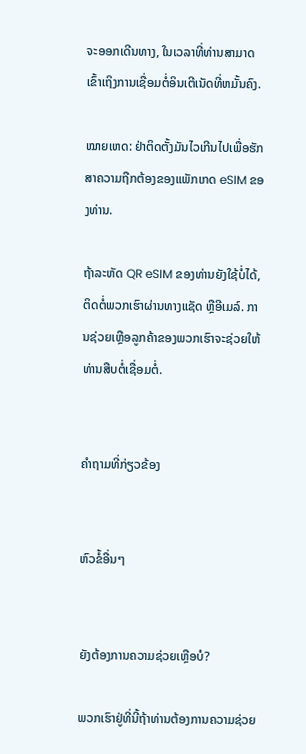ຈະອອກເດີນທາງ, ໃນເວລາທີ່ທ່ານສາມາດເຂົ້າເຖິງການເຊື່ອມຕໍ່ອິນເຕີເນັດທີ່ຫມັ້ນຄົງ.

ໝາຍເຫດ: ຢ່າຕິດຕັ້ງມັນໄວເກີນໄປເພື່ອຮັກສາຄວາມຖືກຕ້ອງຂອງແພັກເກດ eSIM ຂອງທ່ານ.

ຖ້າລະຫັດ QR eSIM ຂອງທ່ານຍັງໃຊ້ບໍ່ໄດ້, ຕິດຕໍ່ພວກເຮົາຜ່ານທາງແຊັດ ຫຼືອີເມລ໌. ການຊ່ວຍເຫຼືອລູກຄ້າຂອງພວກເຮົາຈະຊ່ວຍໃຫ້ທ່ານສືບຕໍ່ເຊື່ອມຕໍ່.


ຄໍາຖາມທີ່ກ່ຽວຂ້ອງ


ຫົວຂໍ້ອື່ນໆ


ຍັງຕ້ອງການຄວາມຊ່ວຍເຫຼືອບໍ?

ພວກເຮົາຢູ່ທີ່ນີ້ຖ້າທ່ານຕ້ອງການຄວາມຊ່ວຍ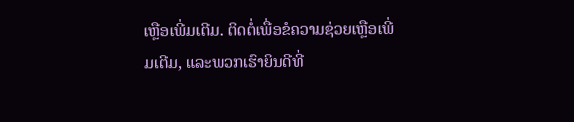ເຫຼືອເພີ່ມເຕີມ. ຕິດຕໍ່ເພື່ອຂໍຄວາມຊ່ວຍເຫຼືອເພີ່ມເຕີມ, ແລະພວກເຮົາຍິນດີທີ່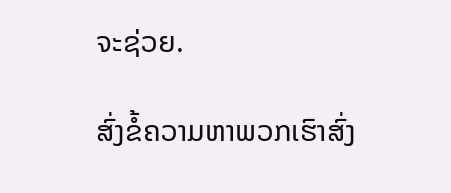ຈະຊ່ວຍ.

ສົ່ງຂໍ້ຄວາມຫາພວກເຮົາສົ່ງ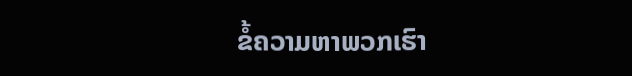ຂໍ້ຄວາມຫາພວກເຮົາ